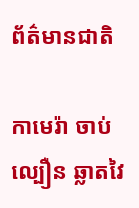ព័ត៌មានជាតិ

កាមេរ៉ា ចាប់ល្បឿន ឆ្លាតវៃ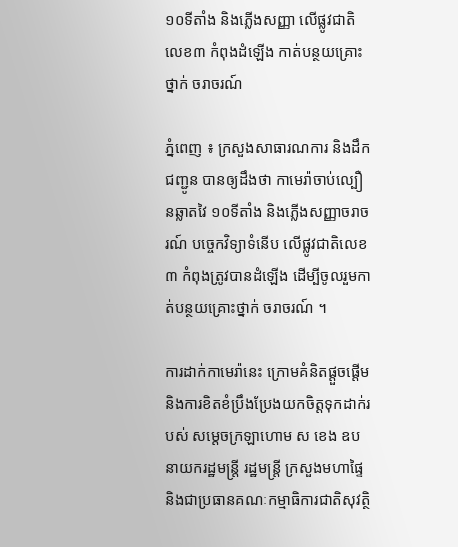១០ទីតាំង និងភ្លើងសញ្ញា លើផ្លូវជាតិលេខ៣ កំពុងដំឡើង កាត់បន្ថយគ្រោះថ្នាក់ ចរាចរណ៍

ភ្នំពេញ ៖ ក្រសួងសាធារណការ និងដឹកជញ្ជូន បានឲ្យដឹងថា កាមេរ៉ាចាប់ល្បឿនឆ្លាតវៃ ១០ទីតាំង និងភ្លើងសញ្ញាចរាចរណ៍ បច្ចេកវិទ្យាទំនើប លើផ្លូវជាតិលេខ៣ កំពុងត្រូវបានដំឡើង ដើម្បីចូលរួមកាត់បន្ថយគ្រោះថ្នាក់ ចរាចរណ៍ ។

ការដាក់កាមេរ៉ានេះ ក្រោមគំនិតផ្តួចផ្តើម និងការខិតខំប្រឹងប្រែងយកចិត្តទុកដាក់របស់ សម្តេចក្រឡាហោម ស ខេង ឧបនាយករដ្ឋមន្ត្រី រដ្ឋមន្ត្រី ក្រសួងមហាផ្ទៃ និងជាប្រធានគណៈកម្មាធិការជាតិសុវត្ថិ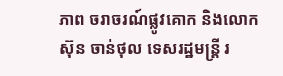ភាព ចរាចរណ៍ផ្លូវគោក និងលោក ស៊ុន ចាន់ថុល ទេសរដ្ឋមន្រ្តី រ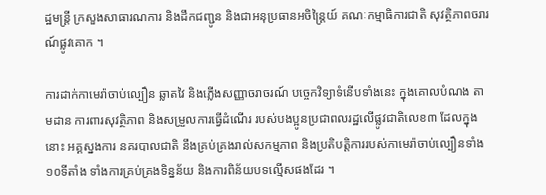ដ្ឋមន្ដ្រី ក្រសួងសាធារណការ និងដឹកជញ្ជូន និងជាអនុប្រធានអចិន្ត្រៃយ៍ គណៈកម្មាធិការជាតិ សុវត្ថិភាពចរារណ៍ផ្លូវគោក ។

ការដាក់កាមេរ៉ាចាប់ល្បឿន ឆ្លាតវៃ និងភ្លើងសញ្ញាចរាចរណ៍ បច្ចេកវិទ្យាទំនើបទាំងនេះ ក្នុងគោលបំណង តាមដាន ការពារសុវត្ថិភាព និងសម្រួលការធ្វើដំណើរ របស់បងប្អូនប្រជាពលរដ្ឋលើផ្លូវជាតិលេខ៣ ដែលក្នុងនោះ អគ្គស្នងការ នគរបាលជាតិ នឹងគ្រប់គ្រងរាល់សកម្មភាព និងប្រតិបត្តិការរបស់កាមេរ៉ាចាប់ល្បឿនទាំង ១០ទីតាំង ទាំងការគ្រប់គ្រងទិន្នន័យ និងការពិន័យបទល្មើសផងដែរ ។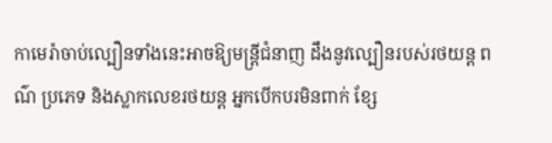កាមេរ៉ាចាប់ល្បឿនទាំងនេះអាចឱ្យមន្រ្តីជំនាញ ដឹងនូវល្បឿនរបស់រថយន្ត ពណ៌ ប្រភេទ និងស្លាកលេខរថយន្ត អ្នកបើកបរមិនពាក់ ខ្សែ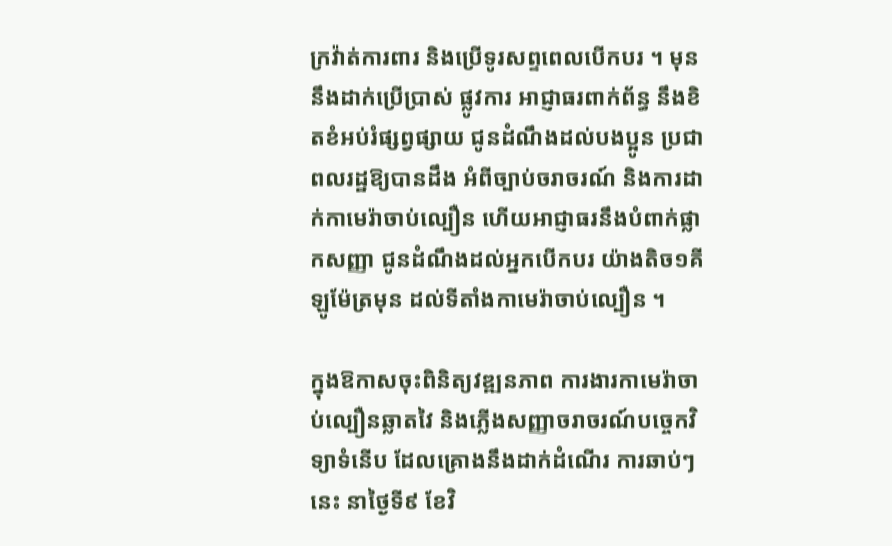ក្រវ៉ាត់ការពារ និងប្រើទូរសព្ទពេលបើកបរ ។ មុននឹងដាក់ប្រើប្រាស់ ផ្លូវការ អាជ្ញាធរពាក់ព័ន្ធ នឹងខិតខំអប់រំផ្សព្វផ្សាយ ជូនដំណឹងដល់បងប្អូន ប្រជាពលរដ្ឋឱ្យបានដឹង អំពីច្បាប់ចរាចរណ៍ និងការដាក់កាមេរ៉ាចាប់ល្បឿន ហើយអាជ្ញាធរនឹងបំពាក់ផ្លាកសញ្ញា ជូនដំណឹងដល់អ្នកបើកបរ យ៉ាងតិច១គីឡូម៉ែត្រមុន ដល់ទីតាំងកាមេរ៉ាចាប់ល្បឿន ។

ក្នុងឱកាសចុះពិនិត្យវឌ្ឍនភាព ការងារកាមេរ៉ាចាប់ល្បឿនឆ្លាតវៃ និងភ្លើងសញ្ញាចរាចរណ៍បច្ចេកវិទ្យាទំនើប ដែលគ្រោងនឹងដាក់ដំណើរ ការឆាប់ៗនេះ នាថ្ងៃទី៩ ខែវិ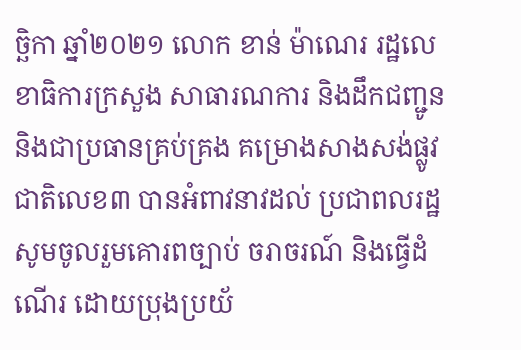ច្ឆិកា ឆ្នាំ២០២១ លោក ខាន់ ម៉ាណេរ រដ្ឋលេខាធិការក្រសួង សាធារណការ និងដឹកជញ្ជូន និងជាប្រធានគ្រប់គ្រង គម្រោងសាងសង់ផ្លូវជាតិលេខ៣ បានអំពាវនាវដល់ ប្រជាពលរដ្ឋ សូមចូលរួមគោរពច្បាប់ ចរាចរណ៍ និងធ្វើដំណើរ ដោយប្រុងប្រយ័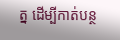ត្ន ដើម្បីកាត់បន្ថ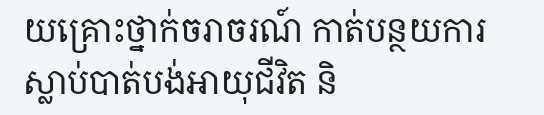យគ្រោះថ្នាក់ចរាចរណ៍ កាត់បន្ថយការស្លាប់បាត់បង់អាយុជីវិត និ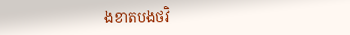ងខាតបងថវិ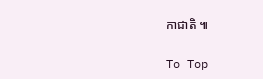កាជាតិ ៕

To Top